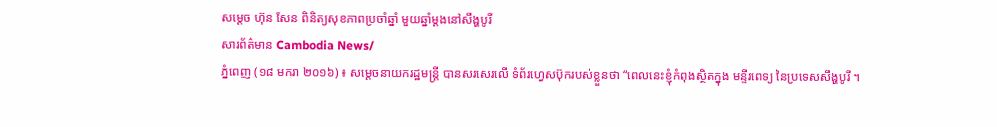សម្តេច ហ៊ុន សែន ពិនិត្យសុខភាពប្រចាំឆ្នាំ មួយឆ្នាំម្តងនៅសឹង្ហបូរី
សារព័ត៌មាន Cambodia News/
ភ្នំពេញ (១៨ មករា ២០១៦) ៖ សម្តេចនាយករដ្ឋមន្រ្តី បានសរសេរលើ ទំព័រហ្វេសប៊ុករបស់ខ្លួនថា “ពេលនេះខ្ញុំកំពុងស្ថិតក្នុង មន្ទីរពេទ្យ នៃប្រទេសសឹង្ហបូរី ។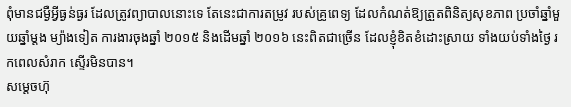ពុំមានជម្ងឺអ្វីធ្ងន់ធ្ងរ ដែលត្រូវព្យាបាលនោះទេ តែនេះជាការតម្រូវ របស់គ្រូពេទ្យ ដែលកំណត់ឱ្យត្រួតពិនិត្យសុខភាព ប្រចាំឆ្នាំមួយឆ្នាំម្តង ម្យ៉ាងទៀត ការងារចុងឆ្នាំ ២០១៥ និងដើមឆ្នាំ ២០១៦ នេះពិតជាច្រើន ដែលខ្ញុំខិតខំដោះស្រាយ ទាំងយប់ទាំងថ្ងៃ រកពេលសំរាក ស្ទើរមិនបាន។
សម្តេចហ៊ុ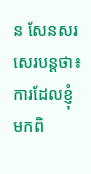ន សែនសរសេរបន្តថា៖ ការដែលខ្ញុំមកពិ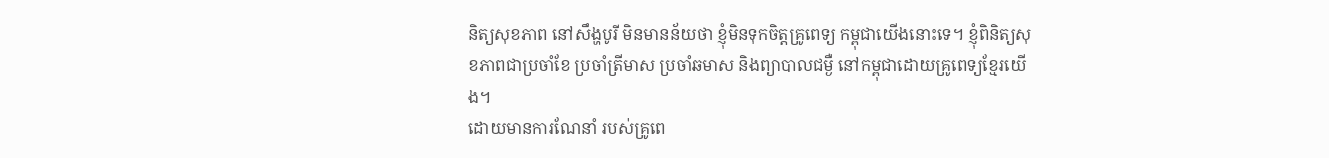និត្យសុខភាព នៅសឹង្ហបូរី មិនមានន័យថា ខ្ញុំមិនទុកចិត្តគ្រូពេទ្យ កម្ពុជាយើងនោះទេ។ ខ្ញុំពិនិត្យសុខភាពជាប្រចាំខែ ប្រចាំត្រីមាស ប្រចាំឆមាស និងព្យាបាលជម្ងឺ នៅកម្ពុជាដោយគ្រូពេទ្យខ្មែរយើង។
ដោយមានការណែនាំ របស់គ្រូពេ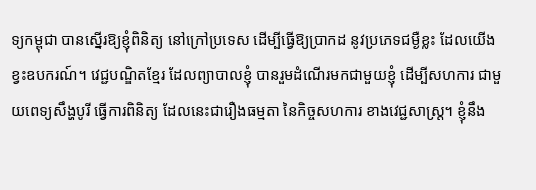ទ្យកម្ពុជា បានស្នើរឱ្យខ្ញុំពិនិត្យ នៅក្រៅប្រទេស ដើម្បីធ្វើឱ្យប្រាកដ នូវប្រភេទជម្ងឺខ្លះ ដែលយើងខ្វះឧបករណ៍។ វេជ្ជបណ្ឌិតខ្មែរ ដែលព្យាបាលខ្ញុំ បានរួមដំណើរមកជាមួយខ្ញុំ ដើម្បីសហការ ជាមួយពេទ្យសឹង្ហបូរី ធ្វើការពិនិត្យ ដែលនេះជារឿងធម្មតា នៃកិច្ចសហការ ខាងវេជ្ជសាស្ត្រ។ ខ្ញុំនឹង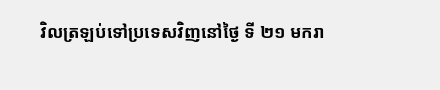វិលត្រឡប់ទៅប្រទេសវិញនៅថ្ងៃ ទី ២១ មករា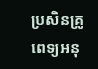ប្រសិនគ្រូពេទ្យអនុ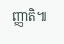ញ្ញាតិ៕